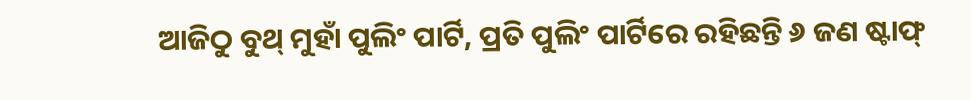ଆଜିଠୁ ବୁଥ୍ ମୁହାଁ ପୁଲିଂ ପାର୍ଟି, ପ୍ରତି ପୁଲିଂ ପାର୍ଟିରେ ରହିଛନ୍ତି ୬ ଜଣ ଷ୍ଟାଫ୍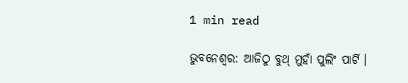1 min read

ଭୁବନେଶ୍ୱର: ଆଜିଠୁ ବୁଥ୍ ମୁହାଁ ପୁଲିଂ ପାର୍ଟି ।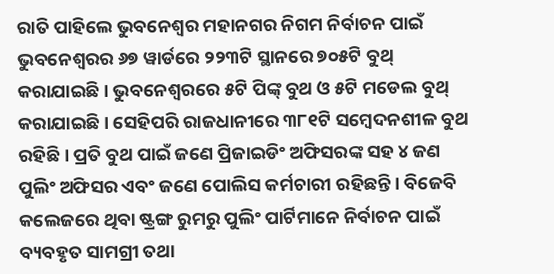ରାତି ପାହିଲେ ଭୁବନେଶ୍ୱର ମହାନଗର ନିଗମ ନିର୍ବାଚନ ପାଇଁ ଭୁବନେଶ୍ୱରର ୬୭ ୱାର୍ଡରେ ୨୨୩ଟି ସ୍ଥାନରେ ୭୦୫ଟି ବୁଥ୍ କରାଯାଇଛି । ଭୁବନେଶ୍ୱରରେ ୫ଟି ପିଙ୍କ୍ ବୁଥ ଓ ୫ଟି ମଡେଲ ବୁଥ୍ କରାଯାଇଛି । ସେହିପରି ରାଜଧାନୀରେ ୩୮୧ଟି ସମ୍ବେଦନଶୀଳ ବୁଥ ରହିଛି । ପ୍ରତି ବୁଥ ପାଇଁ ଜଣେ ପ୍ରିଜାଇଡିଂ ଅଫିସରଙ୍କ ସହ ୪ ଜଣ ପୁଲିଂ ଅଫିସର ଏବଂ ଜଣେ ପୋଲିସ କର୍ମଚାରୀ ରହିଛନ୍ତି । ବିଜେବି କଲେଜରେ ଥିବା ଷ୍ଟ୍ରଙ୍ଗ ରୁମରୁ ପୁଲିଂ ପାର୍ଟିମାନେ ନିର୍ବାଚନ ପାଇଁ ବ୍ୟବହୃତ ସାମଗ୍ରୀ ତଥା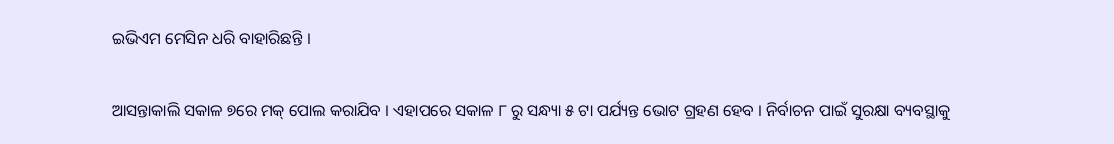ଇଭିଏମ ମେସିନ ଧରି ବାହାରିଛନ୍ତି ।

ଆସନ୍ତାକାଲି ସକାଳ ୭ରେ ମକ୍ ପୋଲ କରାଯିବ । ଏହାପରେ ସକାଳ ୮ ରୁ ସନ୍ଧ୍ୟା ୫ ଟା ପର୍ଯ୍ୟନ୍ତ ଭୋଟ ଗ୍ରହଣ ହେବ । ନିର୍ବାଚନ ପାଇଁ ସୁରକ୍ଷା ବ୍ୟବସ୍ଥାକୁ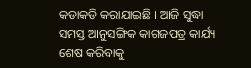କଡାକଡି କରାଯାଇଛି । ଆଜି ସୁଦ୍ଧା ସମସ୍ତ ଆନୁସଙ୍ଗିକ କାଗଜପତ୍ର କାର୍ଯ୍ୟ ଶେଷ କରିବାକୁ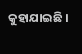କୁହାଯାଇଛି ।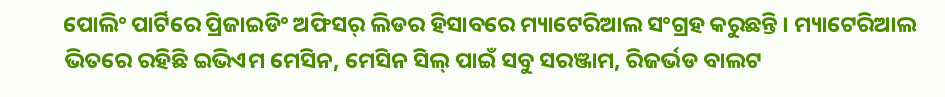ପୋଲିଂ ପାର୍ଟିରେ ପ୍ରିଜାଇଡିଂ ଅଫିସର୍ ଲିଡର ହିସାବରେ ମ୍ୟାଟେରିଆଲ ସଂଗ୍ରହ କରୁଛନ୍ତି । ମ୍ୟାଟେରିଆଲ ଭିତରେ ରହିଛି ଇଭିଏମ ମେସିନ, ମେସିନ ସିଲ୍ ପାଇଁ ସବୁ ସରଞ୍ଜାମ, ରିଜର୍ଭଡ ବାଲଟ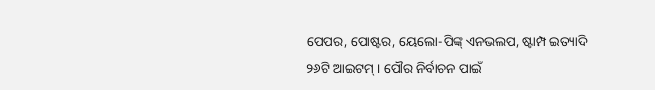ପେପର, ପୋଷ୍ଟର, ୟେଲୋ-ପିଙ୍କ୍ ଏନଭଲପ, ଷ୍ଟାମ୍ପ ଇତ୍ୟାଦି ୨୬ଟି ଆଇଟମ୍ । ପୌର ନିର୍ବାଚନ ପାଇଁ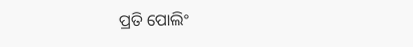ପ୍ରତି ପୋଲିଂ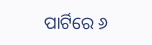ପାର୍ଟିରେ ୬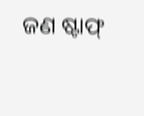ଜଣ ଷ୍ଟାଫ୍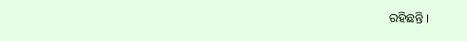ରହିଛନ୍ତି ।